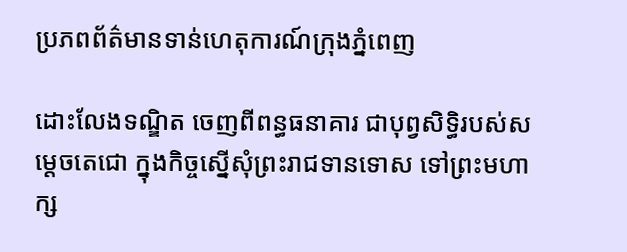ប្រភពព័ត៌មានទាន់ហេតុការណ៍ក្រុងភ្នំពេញ

ដោះលែងទណ្ឌិត ចេញពីពន្ធធនាគារ ជាបុព្វសិទ្ធិរបស់សម្តេចតេជោ ក្នុងកិច្ចស្នើសុំព្រះរាជទានទោស ទៅព្រះមហាក្ស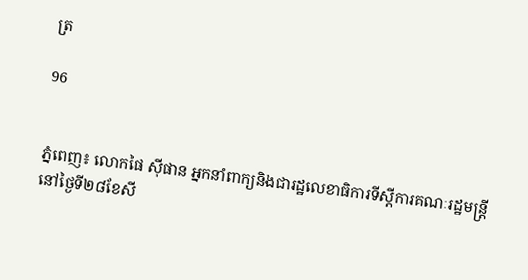ត្រ

96


ភ្នំពេញ៖ លោកផៃ ស៊ីផាន អ្នកនាំពាក្យនិងជារដ្ឋលេខាធិការទីស្តីការគណៈរដ្ឋមន្រ្តី នៅថ្ងៃទី២៨ខែសី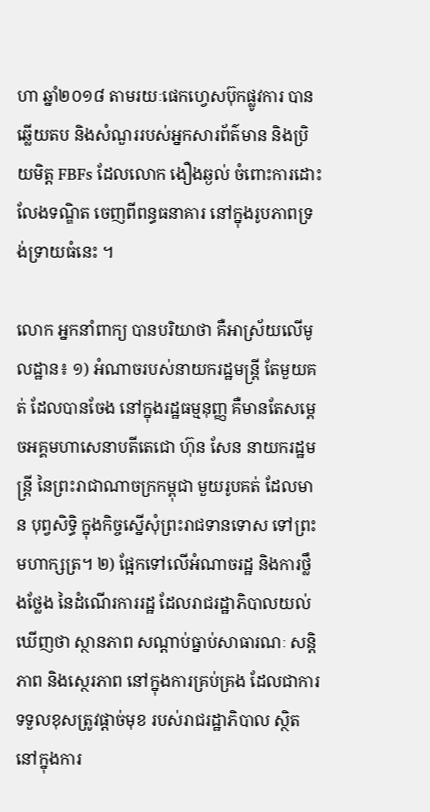ហា ឆ្នាំ២០១៨ តាមរយៈផេកហ្វេសប៊ុកផ្លូវការ បានឆ្លើយតប និងសំណួររបស់អ្នកសារព័ត៌មាន និងប្រិយមិត្ត FBFs ដែលលោក ងឿងឆ្ងល់ ចំពោះការដោះលែងទណ្ឌិត ចេញពីពន្ធធនាគារ នៅក្នុងរូបភាពទ្រង់ទ្រាយធំនេះ ។

លោក អ្នកនាំពាក្យ បានបរិយាថា គឺអាស្រ័យលើមូលដ្ឋាន៖ ១) អំណាចរបស់នាយករដ្ឋមន្រ្តី តែមួយគត់ ដែលបានចែង នៅក្នុងរដ្ឋធម្មនុញ្ញ គឺមានតែសម្តេចអគ្គមហាសេនាបតីតេជោ ហ៊ុន សែន នាយករដ្ឋមន្រ្តី នៃព្រះរាជាណាចក្រកម្ពុជា មួយរូបគត់ ដែលមាន បុព្វសិទ្ធិ ក្នុងកិច្ចស្នើសុំព្រះរាជទានទោស ទៅព្រះមហាក្សត្រ។ ២) ផ្អែកទៅលើអំណាចរដ្ឋ និងការថ្លឹងថ្លែង នៃដំណើរការរដ្ឋ ដែលរាជរដ្ឋាភិបាលយល់ឃើញថា ស្ថានភាព សណ្ដាប់ធ្នាប់សាធារណៈ សន្តិភាព និងស្ថេរភាព នៅក្នុងការគ្រប់គ្រង ដែលជាការទទួលខុសត្រូវផ្តាច់មុខ របស់រាជរដ្ឋាភិបាល ស្ថិតនៅក្នុងការ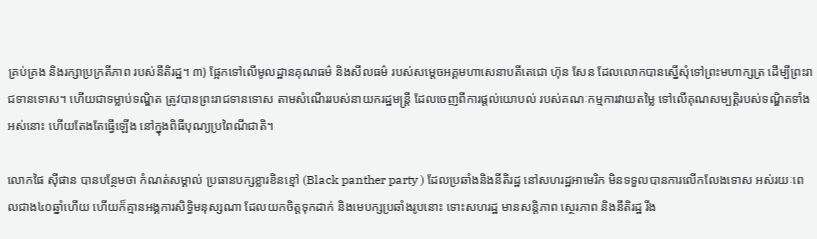គ្រប់គ្រង និងរក្សាប្រក្រតីភាព របស់នីតិរដ្ឋ។ ៣) ផ្អែកទៅលើមូលដ្ឋានគុណធម៌ និងសីលធម៌ របស់សម្តេចអគ្គមហាសេនាបតីតេជោ ហ៊ុន សែន ដែលលោកបានស្នើសុំទៅព្រះមហាក្សត្រ ដើម្បីព្រះរាជទានទោស។ ហើយជាទម្លាប់ទណ្ឌិត ត្រូវបានព្រះរាជទានទោស តាមសំណើររបស់នាយករដ្ឋមន្រ្តី ដែលចេញពីការផ្តល់យោបល់ របស់គណៈកម្មការវាយតម្លៃ ទៅលើគុណសម្បត្តិរបស់ទណ្ឌិតទាំងអស់នោះ ហើយតែងតែធ្វើឡើង នៅក្នុងពិធីបុណ្យប្រពៃណីជាតិ។

លោកផៃ ស៊ីផាន បានបន្ថែមថា កំណត់សម្គាល់ ប្រធានបក្សខ្លារខិនខ្មៅ (Black panther party ) ដែលប្រឆាំងនិងនីតិរដ្ឋ នៅសហរដ្ឋអាមេរិក មិនទទួលបានការលើកលែងទោស អស់រយៈពេលជាង៤០ឆ្នាំហើយ ហើយក៏គ្មានអង្គការសិទ្ធិមនុស្សណា ដែលយកចិត្តទុកដាក់ និងមេបក្សប្រឆាំងរូបនោះ ទោះសហរដ្ឋ មានសន្តិភាព ស្ថេរភាព និងនីតិរដ្ឋ រឹង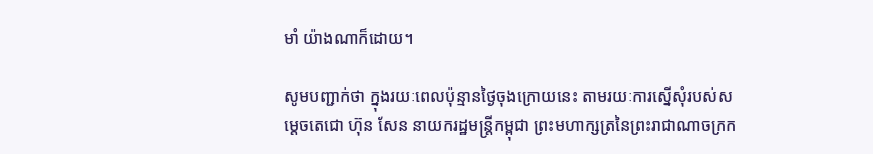មាំ យ៉ាងណាក៏ដោយ។

សូមបញ្ជាក់ថា ក្នុងរយៈពេលប៉ុន្មានថ្ងៃចុងក្រោយនេះ តាមរយៈការស្នើសុំរបស់សម្តេចតេជោ ហ៊ុន សែន នាយករដ្ឋមន្រ្តីកម្ពុជា ព្រះមហាក្សត្រនៃព្រះរាជាណាចក្រក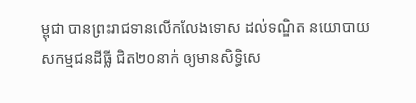ម្ពុជា បានព្រះរាជទានលើកលែងទោស ដល់ទណ្ឌិត នយោបាយ សកម្មជនដីធ្លី ជិត២០នាក់ ឲ្យមានសិទ្ធិសេ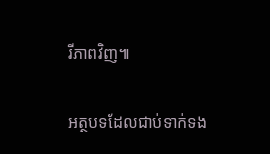រីភាពវិញ៕

អត្ថបទដែលជាប់ទាក់ទង